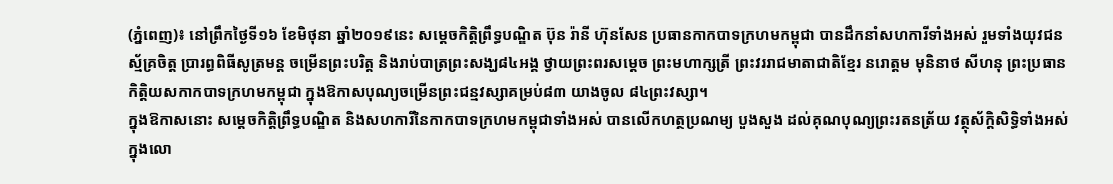(ភ្នំពេញ)៖ នៅព្រឹកថ្ងៃទី១៦ ខែមិថុនា ឆ្នាំ២០១៩នេះ សម្ដេចកិត្ដិព្រឹទ្ធបណ្ឌិត ប៊ុន រ៉ានី ហ៊ុនសែន ប្រធានកាកបាទក្រហមកម្ពុជា បានដឹកនាំសហការីទាំងអស់ រួមទាំងយុវជនស្ម័គ្រចិត្ដ ប្រារព្ធពិធីសូត្រមន្ត ចម្រើនព្រះបរិត្ត និងរាប់បាត្រព្រះសង្ឃ៨៤អង្គ ថ្វាយព្រះពរសម្ដេច ព្រះមហាក្សត្រី ព្រះវររាជមាតាជាតិខ្មែរ នរោត្ដម មុនិនាថ សីហនុ ព្រះប្រធានកិត្ដិយសកាកបាទក្រហមកម្ពុជា ក្នុងឱកាសបុណ្យចម្រើនព្រះជន្មវស្សាគម្រប់៨៣ យាងចូល ៨៤ព្រះវស្សា។
ក្នុងឱកាសនោះ សម្តេចកិត្តិព្រឹទ្ធបណ្ឌិត និងសហការីនៃកាកបាទក្រហមកម្ពុជាទាំងអស់ បានលើកហត្ថប្រណម្យ បួងសួង ដល់គុណបុណ្យព្រះរតនត្រ័យ វត្ថុស័ក្តិសិទ្ធិទាំងអស់ក្នុងលោ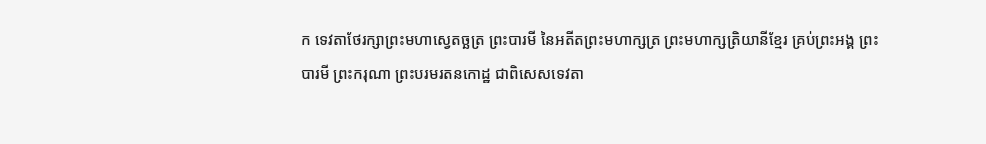ក ទេវតាថែរក្សាព្រះមហាស្វេតច្ឆត្រ ព្រះបារមី នៃអតីតព្រះមហាក្សត្រ ព្រះមហាក្សត្រិយានីខ្មែរ គ្រប់ព្រះអង្គ ព្រះបារមី ព្រះករុណា ព្រះបរមរតនកោដ្ឋ ជាពិសេសទេវតា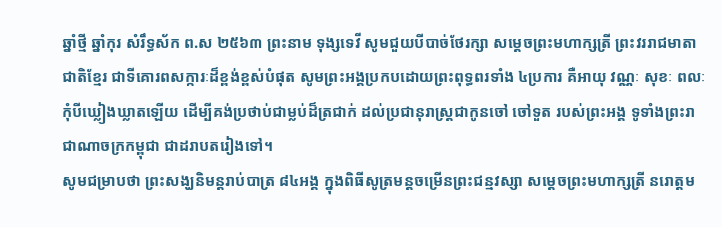ឆ្នាំថ្មី ឆ្នាំកុរ សំរឹទ្ធស័ក ព.ស ២៥៦៣ ព្រះនាម ទុង្សទេវី សូមជួយបីបាច់ថែរក្សា សម្ដេចព្រះមហាក្សត្រី ព្រះវររាជមាតាជាតិខ្មែរ ជាទីគោរពសក្ការៈដ៏ខ្ពង់ខ្ពស់បំផុត សូមព្រះអង្គប្រកបដោយព្រះពុទ្ធពរទាំង ៤ប្រការ គឺអាយុ វណ្ណៈ សុខៈ ពលៈ កុំបីឃ្លៀងឃ្លាតឡើយ ដើម្បីគង់ប្រថាប់ជាម្លប់ដ៏ត្រជាក់ ដល់ប្រជានុរាស្រ្តជាកូនចៅ ចៅទួត របស់ព្រះអង្គ ទូទាំងព្រះរាជាណាចក្រកម្ពុជា ជាដរាបតរៀងទៅ។
សូមជម្រាបថា ព្រះសង្ឃនិមន្ដរាប់បាត្រ ៨៤អង្គ ក្នុងពិធីសូត្រមន្ដចម្រើនព្រះជន្មវស្សា សម្ដេចព្រះមហាក្សត្រី នរោត្ដម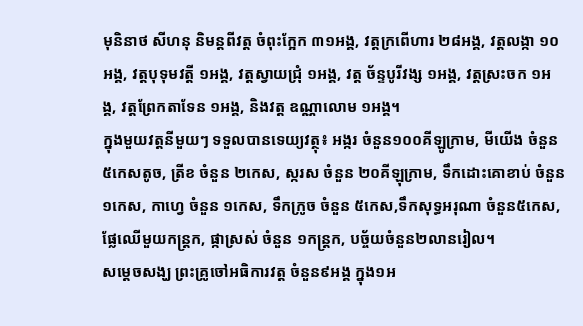មុនិនាថ សីហនុ និមន្ដពីវត្ដ ចំពុះក្អែក ៣១អង្គ, វត្ដក្រពើហារ ២៨អង្គ, វត្ដលង្កា ១០អង្គ, វត្ដបុទុមវត្ដី ១អង្គ, វត្ដស្វាយជ្រុំ ១អង្គ, វត្ដ ច័ន្ទបូរីវង្ស ១អង្គ, វត្ដស្រះចក ១អង្គ, វត្ដព្រែកតាទែន ១អង្គ, និងវត្ដ ឧណ្ណាលោម ១អង្គ។
ក្នុងមួយវត្ដនីមួយៗ ទទួលបានទេយ្យវត្ថុ៖ អង្ករ ចំនួន១០០គីឡូក្រាម, មីយើង ចំនួន ៥កេសតូច, ត្រីខ ចំនួន ២កេស, ស្ករស ចំនួន ២០គីឡុក្រាម, ទឹកដោះគោខាប់ ចំនួន ១កេស, កាហ្វេ ចំនួន ១កេស, ទឹកក្រូច ចំនួន ៥កេស,ទឹកសុទ្ធអរុណា ចំនួន៥កេស, ផ្លែឈើមួយកន្ដ្រក, ផ្កាស្រស់ ចំនួន ១កន្ដ្រក, បច្ច័យចំនួន២លានរៀល។
សម្ដេចសង្ឃ ព្រះគ្រូចៅអធិការវត្ដ ចំនួន៩អង្គ ក្នុង១អ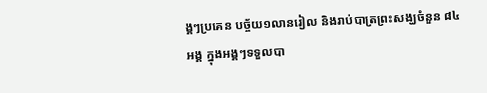ង្គៗប្រគេន បច្ច័យ១លានរៀល និងរាប់បាត្រព្រះសង្ឃចំនួន ៨៤អង្គ ក្នុងអង្គៗទទួលបា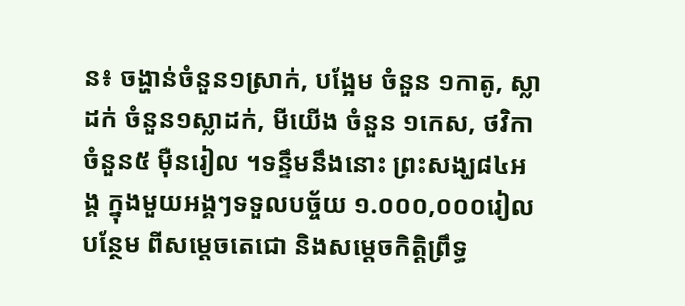ន៖ ចង្ហាន់ចំនួន១ស្រាក់, បង្អែម ចំនួន ១កាតូ, ស្លាដក់ ចំនួន១ស្លាដក់, មីយើង ចំនួន ១កេស, ថវិកាចំនួន៥ ម៉ឺនរៀល ។ទន្ទឹមនឹងនោះ ព្រះសង្ឃ៨៤អង្គ ក្នុងមួយអង្គៗទទួលបច្ច័យ ១.០០០,០០០រៀលបន្ថែម ពីសម្ដេចតេជោ និងសម្ដេចកិត្ដិព្រឹទ្ធ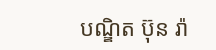បណ្ឌិត ប៊ុន រ៉ា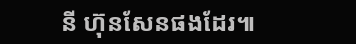នី ហ៊ុនសែនផងដែរ៕